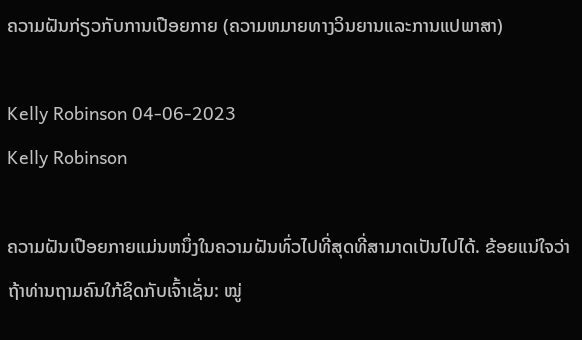ຄວາມຝັນກ່ຽວກັບການເປືອຍກາຍ (ຄວາມຫມາຍທາງວິນຍານແລະການແປພາສາ)

Kelly Robinson 04-06-2023
Kelly Robinson

ຄວາມຝັນເປືອຍກາຍແມ່ນຫນຶ່ງໃນຄວາມຝັນທົ່ວໄປທີ່ສຸດທີ່ສາມາດເປັນໄປໄດ້. ຂ້ອຍແນ່ໃຈວ່າຖ້າທ່ານຖາມຄົນໃກ້ຊິດກັບເຈົ້າເຊັ່ນ: ໝູ່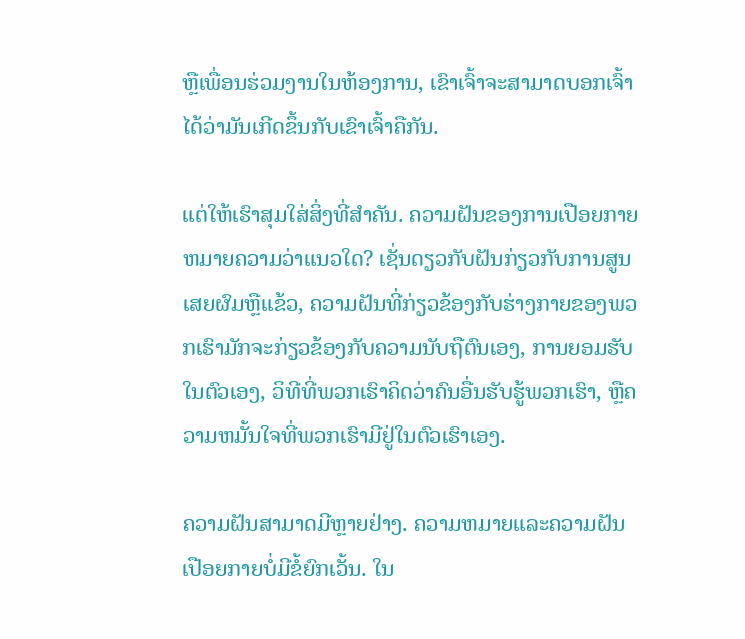ຫຼືເພື່ອນຮ່ວມງານໃນຫ້ອງການ, ເຂົາເຈົ້າຈະສາມາດບອກເຈົ້າໄດ້ວ່າມັນເກີດຂຶ້ນກັບເຂົາເຈົ້າຄືກັນ.

ແຕ່ໃຫ້ເຮົາສຸມໃສ່ສິ່ງທີ່ສຳຄັນ. ຄວາມຝັນຂອງການເປືອຍກາຍຫມາຍຄວາມວ່າແນວໃດ? ເຊັ່ນດຽວກັບຝັນກ່ຽວກັບການສູນເສຍຜົມຫຼືແຂ້ວ, ຄວາມຝັນທີ່ກ່ຽວຂ້ອງກັບຮ່າງກາຍຂອງພວກເຮົາມັກຈະກ່ຽວຂ້ອງກັບຄວາມນັບຖືຕົນເອງ, ການຍອມຮັບໃນຕົວເອງ, ວິທີທີ່ພວກເຮົາຄິດວ່າຄົນອື່ນຮັບຮູ້ພວກເຮົາ, ຫຼືຄວາມຫມັ້ນໃຈທີ່ພວກເຮົາມີຢູ່ໃນຕົວເຮົາເອງ.

ຄວາມຝັນສາມາດມີຫຼາຍຢ່າງ. ຄວາມຫມາຍແລະຄວາມຝັນເປືອຍກາຍບໍ່ມີຂໍ້ຍົກເວັ້ນ. ໃນ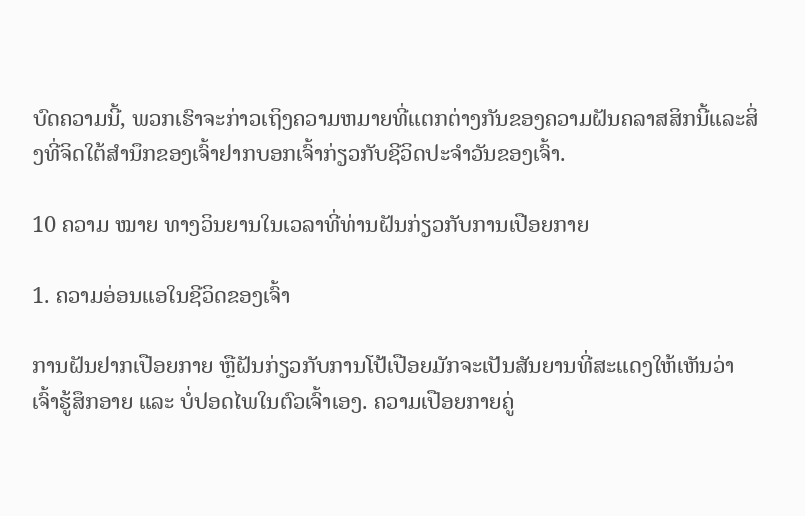ບົດຄວາມນີ້, ພວກເຮົາຈະກ່າວເຖິງຄວາມຫມາຍທີ່ແຕກຕ່າງກັນຂອງຄວາມຝັນຄລາສສິກນີ້ແລະສິ່ງທີ່ຈິດໃຕ້ສໍານຶກຂອງເຈົ້າຢາກບອກເຈົ້າກ່ຽວກັບຊີວິດປະຈໍາວັນຂອງເຈົ້າ.

10 ຄວາມ ໝາຍ ທາງວິນຍານໃນເວລາທີ່ທ່ານຝັນກ່ຽວກັບການເປືອຍກາຍ

1. ຄວາມອ່ອນແອໃນຊີວິດຂອງເຈົ້າ

ການຝັນຢາກເປືອຍກາຍ ຫຼືຝັນກ່ຽວກັບການໂປ້ເປືອຍມັກຈະເປັນສັນຍານທີ່ສະແດງໃຫ້ເຫັນວ່າເຈົ້າຮູ້ສຶກອາຍ ແລະ ບໍ່ປອດໄພໃນຕົວເຈົ້າເອງ. ຄວາມເປືອຍກາຍຄູ່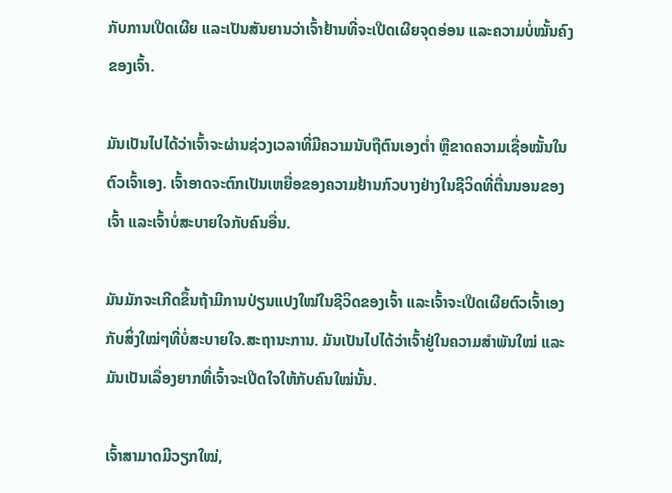ກັບການເປີດເຜີຍ ແລະເປັນສັນຍານວ່າເຈົ້າຢ້ານທີ່ຈະເປີດເຜີຍຈຸດອ່ອນ ແລະຄວາມບໍ່ໝັ້ນຄົງຂອງເຈົ້າ.

ມັນເປັນໄປໄດ້ວ່າເຈົ້າຈະຜ່ານຊ່ວງເວລາທີ່ມີຄວາມນັບຖືຕົນເອງຕໍ່າ ຫຼືຂາດຄວາມເຊື່ອໝັ້ນໃນຕົວເຈົ້າເອງ. ເຈົ້າອາດຈະຕົກເປັນເຫຍື່ອຂອງຄວາມຢ້ານກົວບາງຢ່າງໃນຊີວິດທີ່ຕື່ນນອນຂອງເຈົ້າ ແລະເຈົ້າບໍ່ສະບາຍໃຈກັບຄົນອື່ນ.

ມັນມັກຈະເກີດຂຶ້ນຖ້າມີການປ່ຽນແປງໃໝ່ໃນຊີວິດຂອງເຈົ້າ ແລະເຈົ້າຈະເປີດເຜີຍຕົວເຈົ້າເອງກັບສິ່ງໃໝ່ໆທີ່ບໍ່ສະບາຍໃຈ.ສະຖານະການ. ມັນເປັນໄປໄດ້ວ່າເຈົ້າຢູ່ໃນຄວາມສຳພັນໃໝ່ ແລະມັນເປັນເລື່ອງຍາກທີ່ເຈົ້າຈະເປີດໃຈໃຫ້ກັບຄົນໃໝ່ນັ້ນ.

ເຈົ້າສາມາດມີວຽກໃໝ່,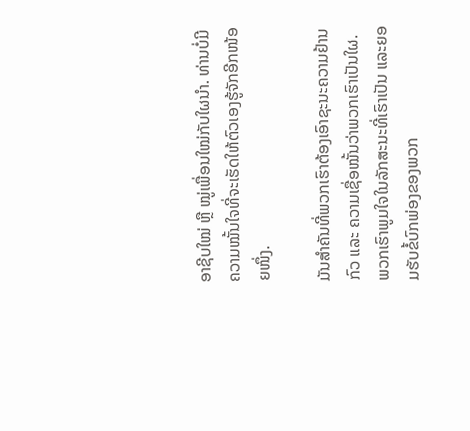ອາຊີບໃໝ່ ຫຼື ໝູ່ເພື່ອນໃໝ່ກັບໃຜນຳ. ທ່ານບໍ່ມີຄວາມໝັ້ນໃຈທີ່ຈະເຮັດໃຫ້ຕົວເອງຮູ້ຈັກອີກໜ້ອຍໜຶ່ງ.

ມັນສຳຄັນທີ່ພວກເຮົາຕ້ອງເອົາຊະນະຄວາມຢ້ານກົວ ແລະ ຄວາມເຊື່ອໝັ້ນວ່າພວກເຮົາເປັນໃຜ. ພວກເຮົາພູມໃຈໃນລັກສະນະທີ່ເຮົາເປັນ ແລະຍອມຮັບຂໍ້ບົກພ່ອງຂອງພວກ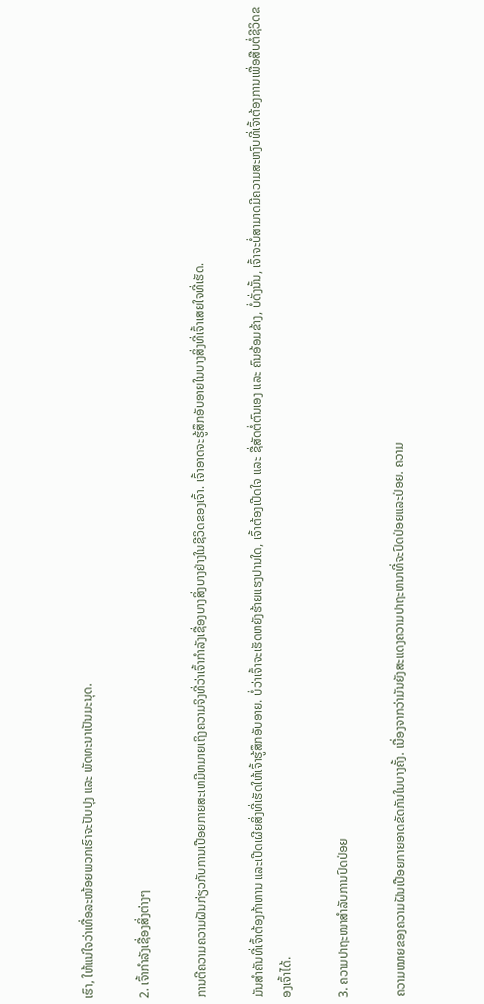ເຮົາ, ໃຫ້ແນ່ໃຈວ່າເທື່ອລະໜ້ອຍພວກເຮົາຈະປັບປຸງ ແລະ ພັດທະນາເປັນມະນຸດ.

2. ເຈົ້າກໍາລັງເຊື່ອງສິ່ງຕ່າງໆ

ການຕີຄວາມຄວາມຝັນກ່ຽວກັບການເປືອຍກາຍສະເຫມີຫມາຍເຖິງຄວາມຈິງທີ່ວ່າເຈົ້າກໍາລັງເຊື່ອງບາງສິ່ງບາງຢ່າງໃນຊີວິດຂອງເຈົ້າ. ເຈົ້າອາດຈະຮູ້ສຶກອັບອາຍໃນບາງສິ່ງທີ່ເຈົ້າເສຍໃຈທີ່ເຮັດ.

ມັນສຳຄັນທີ່ເຈົ້າຕ້ອງກ້າຫານ ແລະເປີດເຜີຍສິ່ງທີ່ເຮັດໃຫ້ເຈົ້າຮູ້ສຶກອັບອາຍ. ບໍ່ວ່າເຈົ້າຈະເຮັດຫຍັງຮ້າຍແຮງປານໃດ, ເຈົ້າຕ້ອງເປີດໃຈ ແລະ ຊື່ສັດຕໍ່ຕົນເອງ ແລະ ຄົນອ້ອມຂ້າງ, ບໍ່ດັ່ງນັ້ນ, ເຈົ້າຈະບໍ່ສາມາດມີຄວາມສະຫງົບທີ່ເຈົ້າຕ້ອງການເພື່ອສືບຕໍ່ຊີວິດຂອງເຈົ້າໄດ້.

3. ຄວາມປາຖະໜາສໍາລັບການປົດປ່ອຍ

ຄວາມໝາຍຂອງຄວາມຝັນເປືອຍກາຍອາດຂັດກັນໃນບາງຄັ້ງ. ເນື່ອງຈາກວ່າມັນຍັງສະແດງຄວາມປາຖະຫນາທີ່ຈະປົດປ່ອຍແລະປ່ອຍ. ຄວາມ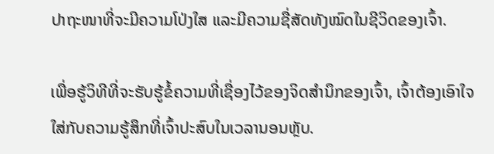ປາຖະໜາທີ່ຈະມີຄວາມໂປ່ງໃສ ແລະມີຄວາມຊື່ສັດທັງໝົດໃນຊີວິດຂອງເຈົ້າ.

ເພື່ອຮູ້ວິທີທີ່ຈະຮັບຮູ້ຂໍ້ຄວາມທີ່ເຊື່ອງໄວ້ຂອງຈິດສຳນຶກຂອງເຈົ້າ, ເຈົ້າຕ້ອງເອົາໃຈໃສ່ກັບຄວາມຮູ້ສຶກທີ່ເຈົ້າປະສົບໃນເວລານອນຫຼັບ.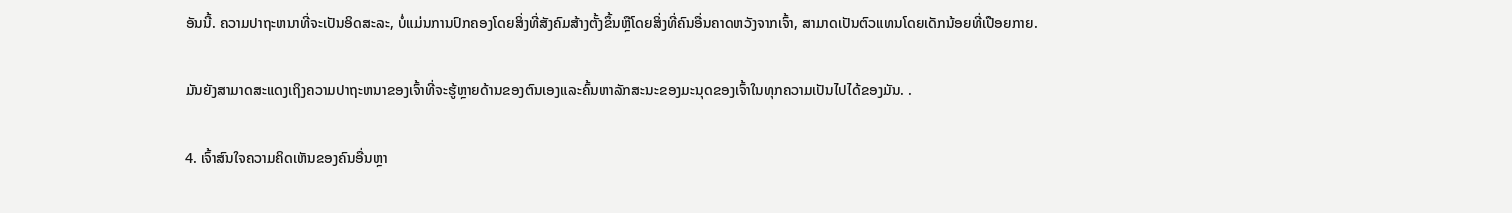ອັນນີ້. ຄວາມປາຖະຫນາທີ່ຈະເປັນອິດສະລະ, ບໍ່ແມ່ນການປົກຄອງໂດຍສິ່ງທີ່ສັງຄົມສ້າງຕັ້ງຂຶ້ນຫຼືໂດຍສິ່ງທີ່ຄົນອື່ນຄາດຫວັງຈາກເຈົ້າ, ສາມາດເປັນຕົວແທນໂດຍເດັກນ້ອຍທີ່ເປືອຍກາຍ.

ມັນຍັງສາມາດສະແດງເຖິງຄວາມປາຖະຫນາຂອງເຈົ້າທີ່ຈະຮູ້ຫຼາຍດ້ານຂອງຕົນເອງແລະຄົ້ນຫາລັກສະນະຂອງມະນຸດຂອງເຈົ້າໃນທຸກຄວາມເປັນໄປໄດ້ຂອງມັນ. .

4. ເຈົ້າສົນໃຈຄວາມຄິດເຫັນຂອງຄົນອື່ນຫຼາ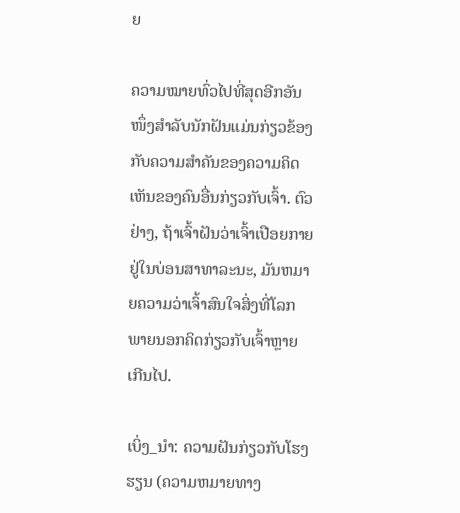ຍ

ຄວາມໝາຍທົ່ວໄປທີ່ສຸດອີກອັນໜຶ່ງສຳລັບນັກຝັນແມ່ນກ່ຽວຂ້ອງກັບຄວາມສຳຄັນຂອງຄວາມຄິດເຫັນຂອງຄົນອື່ນກ່ຽວກັບເຈົ້າ. ຕົວຢ່າງ, ຖ້າເຈົ້າຝັນວ່າເຈົ້າເປືອຍກາຍຢູ່ໃນບ່ອນສາທາລະນະ, ມັນຫມາຍຄວາມວ່າເຈົ້າສົນໃຈສິ່ງທີ່ໂລກພາຍນອກຄິດກ່ຽວກັບເຈົ້າຫຼາຍເກີນໄປ.

ເບິ່ງ_ນຳ: ຄວາມຝັນກ່ຽວກັບໂຮງຮຽນ (ຄວາມຫມາຍທາງ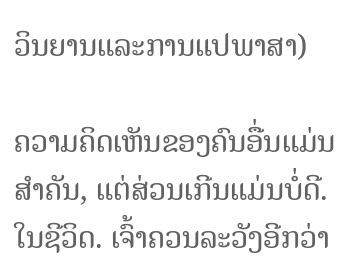ວິນຍານແລະການແປພາສາ)

ຄວາມຄິດເຫັນຂອງຄົນອື່ນແມ່ນສໍາຄັນ, ແຕ່ສ່ວນເກີນແມ່ນບໍ່ດີ. ໃນຊີວິດ. ເຈົ້າຄວນລະວັງອີກວ່າ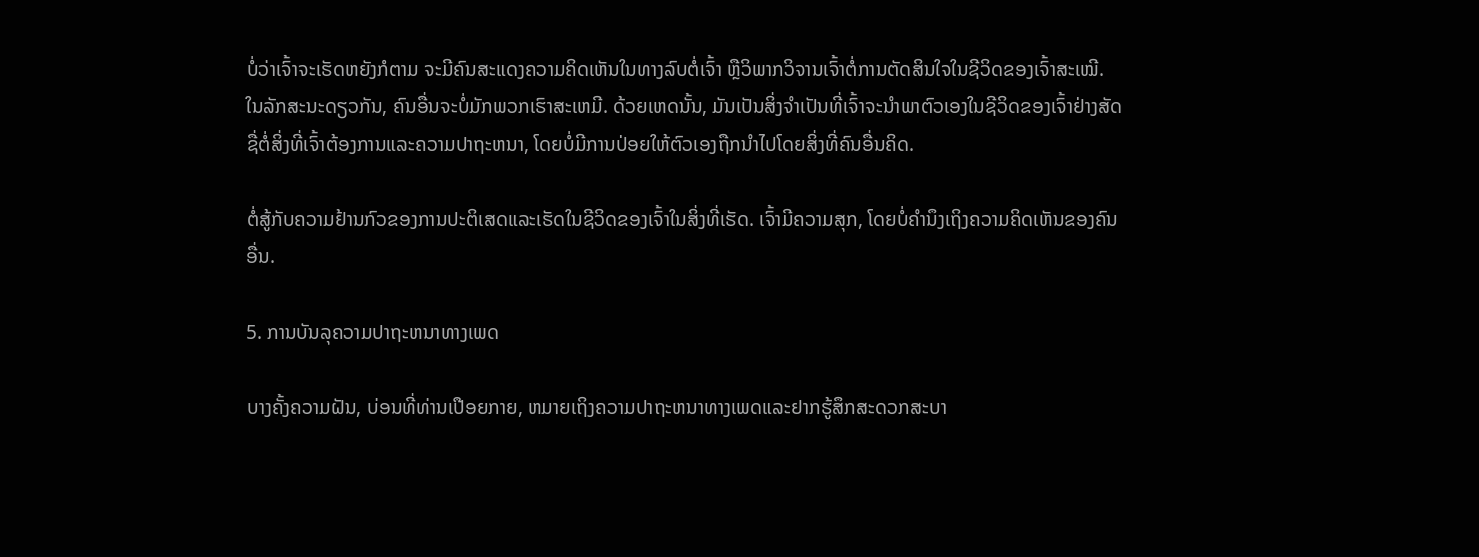ບໍ່ວ່າເຈົ້າຈະເຮັດຫຍັງກໍຕາມ ຈະມີຄົນສະແດງຄວາມຄິດເຫັນໃນທາງລົບຕໍ່ເຈົ້າ ຫຼືວິພາກວິຈານເຈົ້າຕໍ່ການຕັດສິນໃຈໃນຊີວິດຂອງເຈົ້າສະເໝີ. ໃນລັກສະນະດຽວກັນ, ຄົນອື່ນຈະບໍ່ມັກພວກເຮົາສະເຫມີ. ດ້ວຍເຫດນັ້ນ, ມັນເປັນສິ່ງຈໍາເປັນທີ່ເຈົ້າຈະນໍາພາຕົວເອງໃນຊີວິດຂອງເຈົ້າຢ່າງສັດຊື່ຕໍ່ສິ່ງທີ່ເຈົ້າຕ້ອງການແລະຄວາມປາຖະຫນາ, ໂດຍບໍ່ມີການປ່ອຍໃຫ້ຕົວເອງຖືກນໍາໄປໂດຍສິ່ງທີ່ຄົນອື່ນຄິດ.

ຕໍ່ສູ້ກັບຄວາມຢ້ານກົວຂອງການປະຕິເສດແລະເຮັດໃນຊີວິດຂອງເຈົ້າໃນສິ່ງທີ່ເຮັດ. ເຈົ້າມີຄວາມສຸກ, ໂດຍບໍ່ຄໍານຶງເຖິງຄວາມຄິດເຫັນຂອງຄົນອື່ນ.

5. ການບັນລຸຄວາມປາຖະຫນາທາງເພດ

ບາງຄັ້ງຄວາມຝັນ, ບ່ອນທີ່ທ່ານເປືອຍກາຍ, ຫມາຍເຖິງຄວາມປາຖະຫນາທາງເພດແລະຢາກຮູ້ສຶກສະດວກສະບາ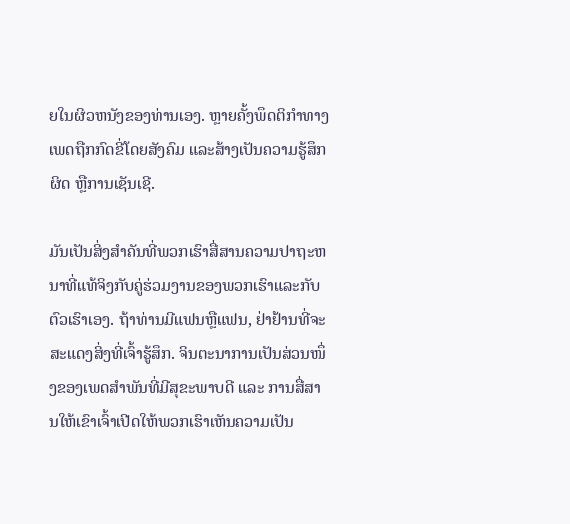ຍໃນຜິວຫນັງຂອງທ່ານເອງ. ຫຼາຍຄັ້ງພຶດຕິກຳທາງເພດຖືກກົດຂີ່ໂດຍສັງຄົມ ແລະສ້າງເປັນຄວາມຮູ້ສຶກຜິດ ຫຼືການເຊັນເຊີ.

ມັນເປັນສິ່ງສໍາຄັນທີ່ພວກເຮົາສື່ສານຄວາມປາຖະຫນາທີ່ແທ້ຈິງກັບຄູ່ຮ່ວມງານຂອງພວກເຮົາແລະກັບຕົວເຮົາເອງ. ຖ້າທ່ານມີແຟນຫຼືແຟນ, ຢ່າຢ້ານທີ່ຈະສະແດງສິ່ງທີ່ເຈົ້າຮູ້ສຶກ. ຈິນຕະນາການເປັນສ່ວນໜຶ່ງຂອງເພດສຳພັນທີ່ມີສຸຂະພາບດີ ແລະ ການສື່ສານໃຫ້ເຂົາເຈົ້າເປີດໃຫ້ພວກເຮົາເຫັນຄວາມເປັນ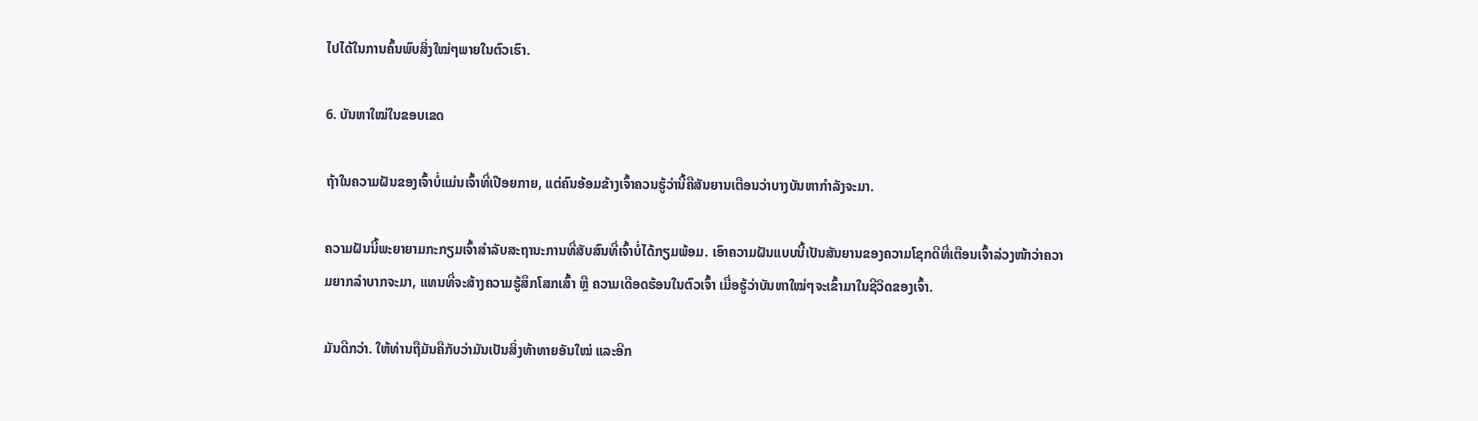ໄປໄດ້ໃນການຄົ້ນພົບສິ່ງໃໝ່ໆພາຍໃນຕົວເຮົາ.

6. ບັນຫາໃໝ່ໃນຂອບເຂດ

ຖ້າໃນຄວາມຝັນຂອງເຈົ້າບໍ່ແມ່ນເຈົ້າທີ່ເປືອຍກາຍ, ແຕ່ຄົນອ້ອມຂ້າງເຈົ້າຄວນຮູ້ວ່ານີ້ຄືສັນຍານເຕືອນວ່າບາງບັນຫາກຳລັງຈະມາ.

ຄວາມຝັນນີ້ພະຍາຍາມກະກຽມເຈົ້າສໍາລັບສະຖານະການທີ່ສັບສົນທີ່ເຈົ້າບໍ່ໄດ້ກຽມພ້ອມ. ເອົາຄວາມຝັນແບບນີ້ເປັນສັນຍານຂອງຄວາມໂຊກດີທີ່ເຕືອນເຈົ້າລ່ວງໜ້າວ່າຄວາມຍາກລຳບາກຈະມາ, ແທນທີ່ຈະສ້າງຄວາມຮູ້ສຶກໂສກເສົ້າ ຫຼື ຄວາມເດືອດຮ້ອນໃນຕົວເຈົ້າ ເມື່ອຮູ້ວ່າບັນຫາໃໝ່ໆຈະເຂົ້າມາໃນຊີວິດຂອງເຈົ້າ.

ມັນດີກວ່າ. ໃຫ້ທ່ານຖືມັນຄືກັບວ່າມັນເປັນສິ່ງທ້າທາຍອັນໃໝ່ ແລະອີກ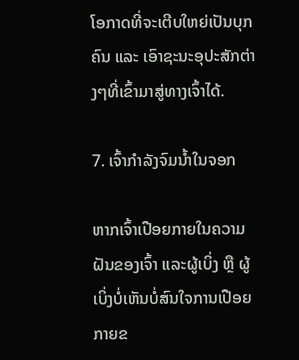ໂອກາດທີ່ຈະເຕີບໃຫຍ່ເປັນບຸກຄົນ ແລະ ເອົາຊະນະອຸປະສັກຕ່າງໆທີ່ເຂົ້າມາສູ່ທາງເຈົ້າໄດ້.

7. ເຈົ້າກຳລັງຈົມນ້ຳໃນຈອກ

ຫາກເຈົ້າເປືອຍກາຍໃນຄວາມຝັນຂອງເຈົ້າ ແລະຜູ້ເບິ່ງ ຫຼື ຜູ້ເບິ່ງບໍ່ເຫັນບໍ່ສົນໃຈການເປືອຍກາຍຂ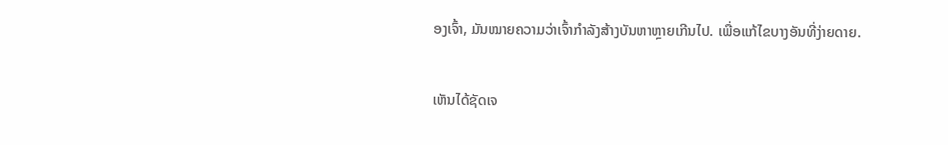ອງເຈົ້າ, ມັນໝາຍຄວາມວ່າເຈົ້າກຳລັງສ້າງບັນຫາຫຼາຍເກີນໄປ. ເພື່ອແກ້ໄຂບາງອັນທີ່ງ່າຍດາຍ.

ເຫັນໄດ້ຊັດເຈ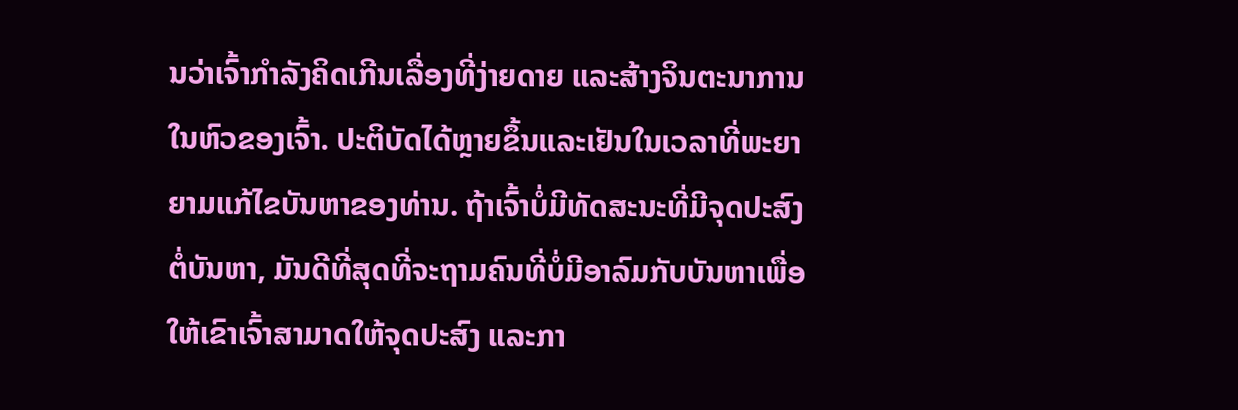ນວ່າເຈົ້າກຳລັງຄິດເກີນເລື່ອງທີ່ງ່າຍດາຍ ແລະສ້າງຈິນຕະນາການໃນຫົວຂອງເຈົ້າ. ປະຕິບັດໄດ້ຫຼາຍຂຶ້ນແລະເຢັນໃນເວລາທີ່ພະຍາຍາມແກ້ໄຂບັນຫາຂອງທ່ານ. ຖ້າເຈົ້າບໍ່ມີທັດສະນະທີ່ມີຈຸດປະສົງຕໍ່ບັນຫາ, ມັນດີທີ່ສຸດທີ່ຈະຖາມຄົນທີ່ບໍ່ມີອາລົມກັບບັນຫາເພື່ອໃຫ້ເຂົາເຈົ້າສາມາດໃຫ້ຈຸດປະສົງ ແລະກາ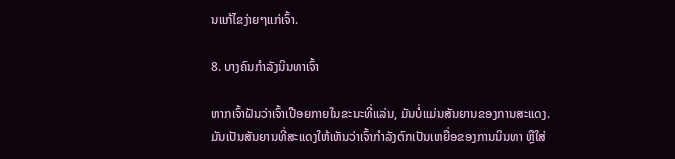ນແກ້ໄຂງ່າຍໆແກ່ເຈົ້າ.

8. ບາງຄົນກຳລັງນິນທາເຈົ້າ

ຫາກເຈົ້າຝັນວ່າເຈົ້າເປືອຍກາຍໃນຂະນະທີ່ແລ່ນ, ມັນບໍ່ແມ່ນສັນຍານຂອງການສະແດງ. ມັນເປັນສັນຍານທີ່ສະແດງໃຫ້ເຫັນວ່າເຈົ້າກໍາລັງຕົກເປັນເຫຍື່ອຂອງການນິນທາ ຫຼືໃສ່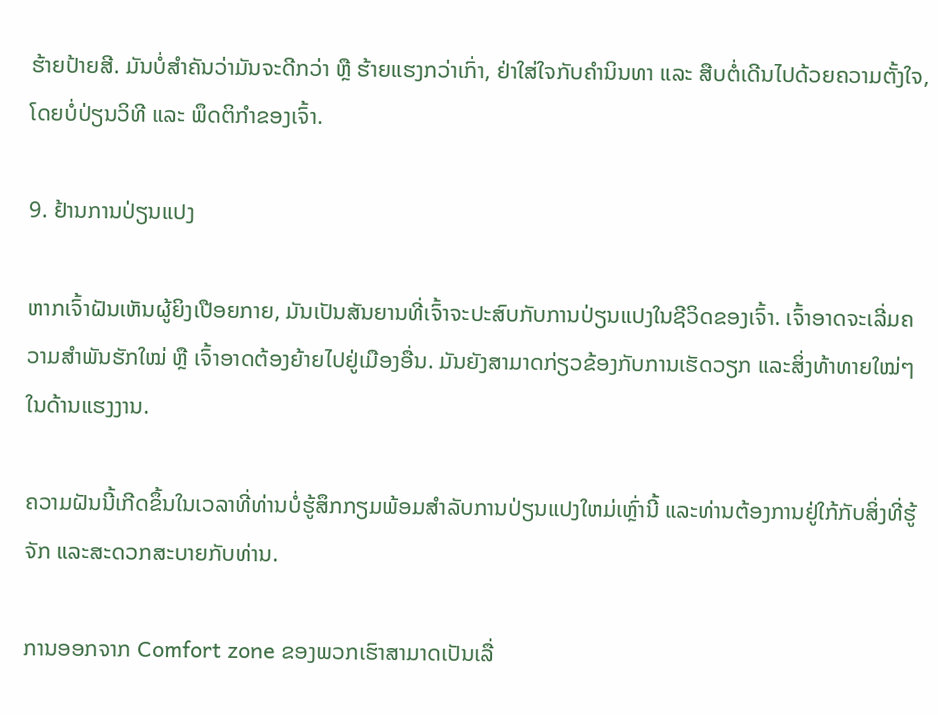ຮ້າຍປ້າຍສີ. ມັນບໍ່ສຳຄັນວ່າມັນຈະດີກວ່າ ຫຼື ຮ້າຍແຮງກວ່າເກົ່າ, ຢ່າໃສ່ໃຈກັບຄຳນິນທາ ແລະ ສືບຕໍ່ເດີນໄປດ້ວຍຄວາມຕັ້ງໃຈ, ໂດຍບໍ່ປ່ຽນວິທີ ແລະ ພຶດຕິກຳຂອງເຈົ້າ.

9. ຢ້ານການປ່ຽນແປງ

ຫາກເຈົ້າຝັນເຫັນຜູ້ຍິງເປືອຍກາຍ, ມັນເປັນສັນຍານທີ່ເຈົ້າຈະປະສົບກັບການປ່ຽນແປງໃນຊີວິດຂອງເຈົ້າ. ເຈົ້າອາດຈະເລີ່ມຄວາມສຳພັນຮັກໃໝ່ ຫຼື ເຈົ້າອາດຕ້ອງຍ້າຍໄປຢູ່ເມືອງອື່ນ. ມັນຍັງສາມາດກ່ຽວຂ້ອງກັບການເຮັດວຽກ ແລະສິ່ງທ້າທາຍໃໝ່ໆໃນດ້ານແຮງງານ.

ຄວາມຝັນນີ້ເກີດຂຶ້ນໃນເວລາທີ່ທ່ານບໍ່ຮູ້ສຶກກຽມພ້ອມສໍາລັບການປ່ຽນແປງໃຫມ່ເຫຼົ່ານີ້ ແລະທ່ານຕ້ອງການຢູ່ໃກ້ກັບສິ່ງທີ່ຮູ້ຈັກ ແລະສະດວກສະບາຍກັບທ່ານ.

ການອອກຈາກ Comfort zone ຂອງພວກເຮົາສາມາດເປັນເລື່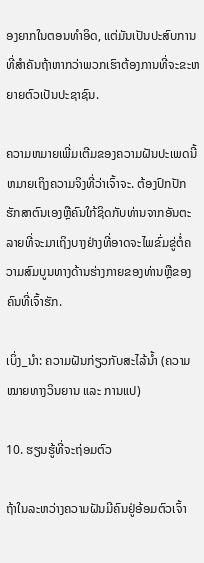ອງຍາກໃນຕອນທໍາອິດ, ແຕ່ມັນເປັນປະສົບການທີ່ສໍາຄັນຖ້າຫາກວ່າພວກເຮົາຕ້ອງການທີ່ຈະຂະຫຍາຍຕົວເປັນປະຊາຊົນ.

ຄວາມຫມາຍເພີ່ມເຕີມຂອງຄວາມຝັນປະເພດນີ້ຫມາຍເຖິງຄວາມຈິງທີ່ວ່າເຈົ້າຈະ. ຕ້ອງປົກປັກຮັກສາຕົນເອງຫຼືຄົນໃກ້ຊິດກັບທ່ານຈາກອັນຕະລາຍທີ່ຈະມາເຖິງບາງຢ່າງທີ່ອາດຈະໄພຂົ່ມຂູ່ຕໍ່ຄວາມສົມບູນທາງດ້ານຮ່າງກາຍຂອງທ່ານຫຼືຂອງຄົນທີ່ເຈົ້າຮັກ.

ເບິ່ງ_ນຳ: ຄວາມຝັນກ່ຽວກັບສະໄລ້ນ້ຳ (ຄວາມໝາຍທາງວິນຍານ ແລະ ການແປ)

10. ຮຽນຮູ້ທີ່ຈະຖ່ອມຕົວ

ຖ້າໃນລະຫວ່າງຄວາມຝັນມີຄົນຢູ່ອ້ອມຕົວເຈົ້າ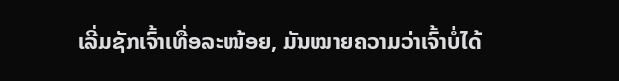ເລີ່ມຊັກເຈົ້າເທື່ອລະໜ້ອຍ, ມັນໝາຍຄວາມວ່າເຈົ້າບໍ່ໄດ້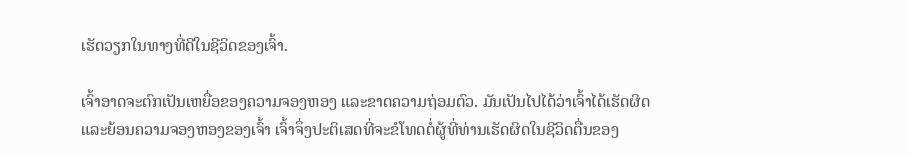ເຮັດວຽກໃນທາງທີ່ດີໃນຊີວິດຂອງເຈົ້າ.

ເຈົ້າອາດຈະຕົກເປັນເຫຍື່ອຂອງຄວາມຈອງຫອງ ແລະຂາດຄວາມຖ່ອມຕົວ. ມັນເປັນໄປໄດ້ວ່າເຈົ້າໄດ້ເຮັດຜິດ ແລະຍ້ອນຄວາມຈອງຫອງຂອງເຈົ້າ ເຈົ້າຈຶ່ງປະຕິເສດທີ່ຈະຂໍໂທດຕໍ່ຜູ້ທີ່ທ່ານເຮັດຜິດໃນຊີວິດຕື່ນຂອງ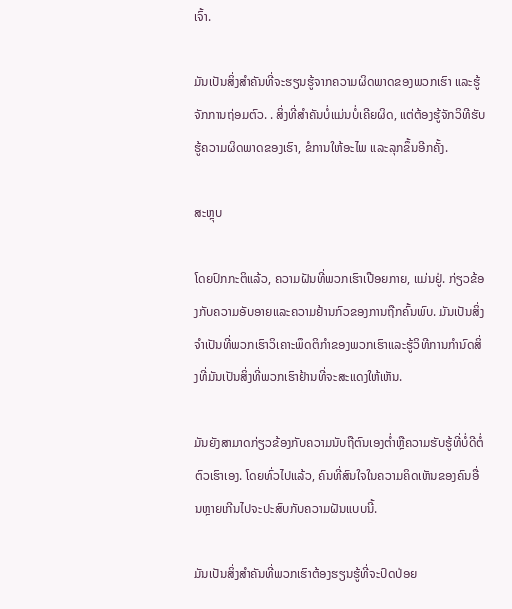ເຈົ້າ.

ມັນເປັນສິ່ງສໍາຄັນທີ່ຈະຮຽນຮູ້ຈາກຄວາມຜິດພາດຂອງພວກເຮົາ ແລະຮູ້ຈັກການຖ່ອມຕົວ. . ສິ່ງທີ່ສໍາຄັນບໍ່ແມ່ນບໍ່ເຄີຍຜິດ, ແຕ່ຕ້ອງຮູ້ຈັກວິທີຮັບຮູ້ຄວາມຜິດພາດຂອງເຮົາ, ຂໍການໃຫ້ອະໄພ ແລະລຸກຂຶ້ນອີກຄັ້ງ.

ສະຫຼຸບ

ໂດຍປົກກະຕິແລ້ວ, ຄວາມຝັນທີ່ພວກເຮົາເປືອຍກາຍ, ແມ່ນຢູ່. ກ່ຽວຂ້ອງກັບຄວາມອັບອາຍແລະຄວາມຢ້ານກົວຂອງການຖືກຄົ້ນພົບ. ມັນເປັນສິ່ງຈໍາເປັນທີ່ພວກເຮົາວິເຄາະພຶດຕິກໍາຂອງພວກເຮົາແລະຮູ້ວິທີການກໍານົດສິ່ງທີ່ມັນເປັນສິ່ງທີ່ພວກເຮົາຢ້ານທີ່ຈະສະແດງໃຫ້ເຫັນ.

ມັນຍັງສາມາດກ່ຽວຂ້ອງກັບຄວາມນັບຖືຕົນເອງຕ່ຳຫຼືຄວາມຮັບຮູ້ທີ່ບໍ່ດີຕໍ່ຕົວເຮົາເອງ. ໂດຍທົ່ວໄປແລ້ວ, ຄົນທີ່ສົນໃຈໃນຄວາມຄິດເຫັນຂອງຄົນອື່ນຫຼາຍເກີນໄປຈະປະສົບກັບຄວາມຝັນແບບນີ້.

ມັນເປັນສິ່ງສຳຄັນທີ່ພວກເຮົາຕ້ອງຮຽນຮູ້ທີ່ຈະປົດປ່ອຍ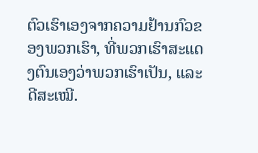ຕົວເຮົາເອງຈາກຄວາມຢ້ານກົວຂອງພວກເຮົາ, ທີ່ພວກເຮົາສະແດງຕົນເອງວ່າພວກເຮົາເປັນ, ແລະດີສະເໝີ.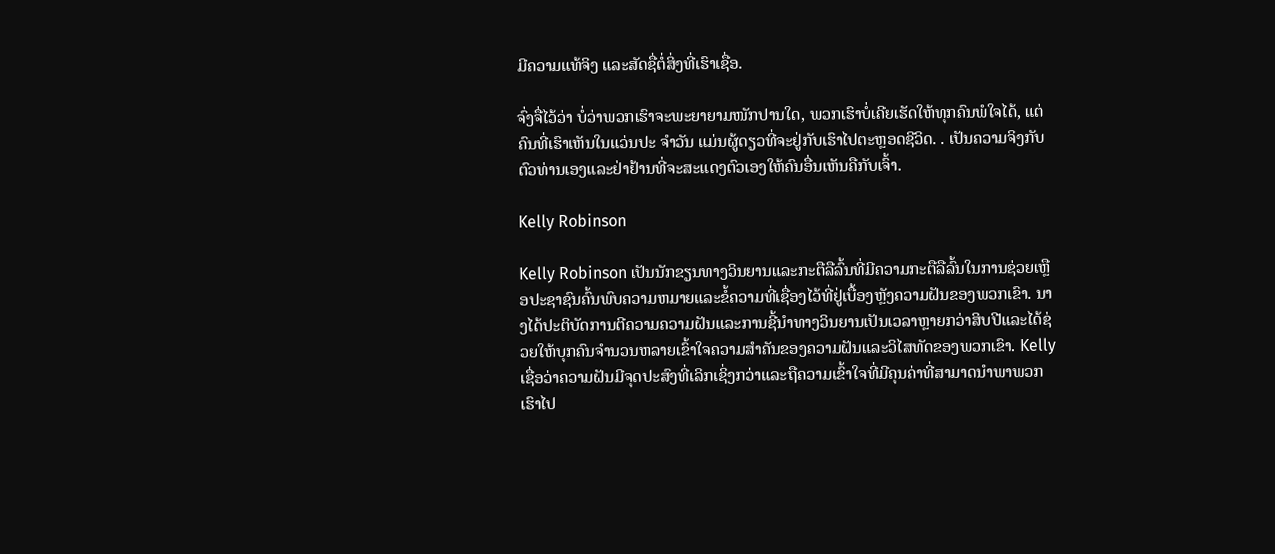ມີຄວາມແທ້ຈິງ ແລະສັດຊື່ຕໍ່ສິ່ງທີ່ເຮົາເຊື່ອ.

ຈົ່ງຈື່ໄວ້ວ່າ ບໍ່ວ່າພວກເຮົາຈະພະຍາຍາມໜັກປານໃດ, ພວກເຮົາບໍ່ເຄີຍເຮັດໃຫ້ທຸກຄົນພໍໃຈໄດ້, ແຕ່ຄົນທີ່ເຮົາເຫັນໃນແວ່ນປະ ຈຳວັນ ແມ່ນຜູ້ດຽວທີ່ຈະຢູ່ກັບເຮົາໄປຕະຫຼອດຊີວິດ. . ເປັນຄວາມຈິງກັບຕົວທ່ານເອງແລະຢ່າຢ້ານທີ່ຈະສະແດງຕົວເອງໃຫ້ຄົນອື່ນເຫັນຄືກັບເຈົ້າ.

Kelly Robinson

Kelly Robinson ເປັນນັກຂຽນທາງວິນຍານແລະກະຕືລືລົ້ນທີ່ມີຄວາມກະຕືລືລົ້ນໃນການຊ່ວຍເຫຼືອປະຊາຊົນຄົ້ນພົບຄວາມຫມາຍແລະຂໍ້ຄວາມທີ່ເຊື່ອງໄວ້ທີ່ຢູ່ເບື້ອງຫຼັງຄວາມຝັນຂອງພວກເຂົາ. ນາງໄດ້ປະຕິບັດການຕີຄວາມຄວາມຝັນແລະການຊີ້ນໍາທາງວິນຍານເປັນເວລາຫຼາຍກວ່າສິບປີແລະໄດ້ຊ່ວຍໃຫ້ບຸກຄົນຈໍານວນຫລາຍເຂົ້າໃຈຄວາມສໍາຄັນຂອງຄວາມຝັນແລະວິໄສທັດຂອງພວກເຂົາ. Kelly ເຊື່ອວ່າຄວາມຝັນມີຈຸດປະສົງທີ່ເລິກເຊິ່ງກວ່າແລະຖືຄວາມເຂົ້າໃຈທີ່ມີຄຸນຄ່າທີ່ສາມາດນໍາພາພວກເຮົາໄປ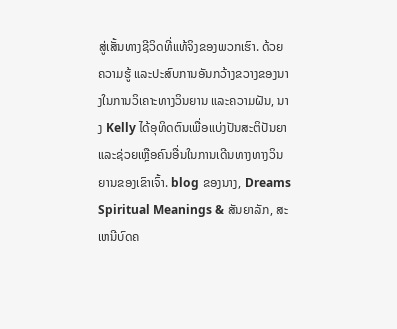ສູ່ເສັ້ນທາງຊີວິດທີ່ແທ້ຈິງຂອງພວກເຮົາ. ດ້ວຍຄວາມຮູ້ ແລະປະສົບການອັນກວ້າງຂວາງຂອງນາງໃນການວິເຄາະທາງວິນຍານ ແລະຄວາມຝັນ, ນາງ Kelly ໄດ້ອຸທິດຕົນເພື່ອແບ່ງປັນສະຕິປັນຍາ ແລະຊ່ວຍເຫຼືອຄົນອື່ນໃນການເດີນທາງທາງວິນຍານຂອງເຂົາເຈົ້າ. blog ຂອງນາງ, Dreams Spiritual Meanings & ສັນຍາລັກ, ສະເຫນີບົດຄ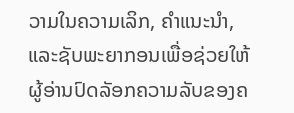ວາມໃນຄວາມເລິກ, ຄໍາແນະນໍາ, ແລະຊັບພະຍາກອນເພື່ອຊ່ວຍໃຫ້ຜູ້ອ່ານປົດລັອກຄວາມລັບຂອງຄ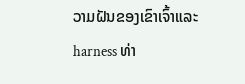ວາມຝັນຂອງເຂົາເຈົ້າແລະ harness ທ່າ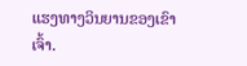ແຮງທາງວິນຍານຂອງເຂົາເຈົ້າ.